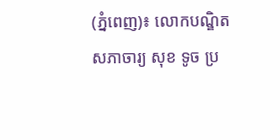(ភ្នំពេញ)៖ លោកបណ្ឌិតសភាចារ្យ សុខ ទូច ប្រ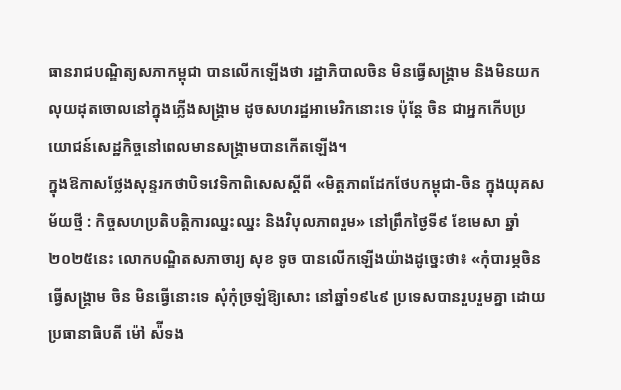ធានរាជបណ្ឌិត្យសភាកម្ពុជា បានលើកឡើងថា រដ្ឋាភិបាលចិន មិនធ្វើសង្គ្រាម និងមិនយកលុយដុតចោលនៅក្នុងភ្លើងសង្គ្រាម ដូចសហរដ្ឋអាមេរិកនោះទេ ប៉ុន្តែ ចិន ជាអ្នកកើបប្រយោជន៍សេដ្ឋកិច្ចនៅពេលមានសង្គ្រាមបានកើតឡើង។
ក្នុងឱកាសថ្លែងសុន្ទរកថាបិទវេទិកាពិសេសស្ដីពី «មិត្តភាពដែកថែបកម្ពុជា-ចិន ក្នុងយុគសម័យថ្មី : កិច្ចសហប្រតិបត្តិការឈ្នះឈ្នះ និងវិបុលភាពរួម» នៅព្រឹកថ្ងៃទី៩ ខែមេសា ឆ្នាំ២០២៥នេះ លោកបណ្ឌិតសភាចារ្យ សុខ ទូច បានលើកឡើងយ៉ាងដូច្នេះថា៖ «កុំបារម្ភចិន ធ្វើសង្គ្រាម ចិន មិនធ្វើនោះទេ សុំកុំច្រឡំឱ្យសោះ នៅឆ្នាំ១៩៤៩ ប្រទេសបានរួបរួមគ្នា ដោយប្រធានាធិបតី ម៉ៅ ស៉ីទង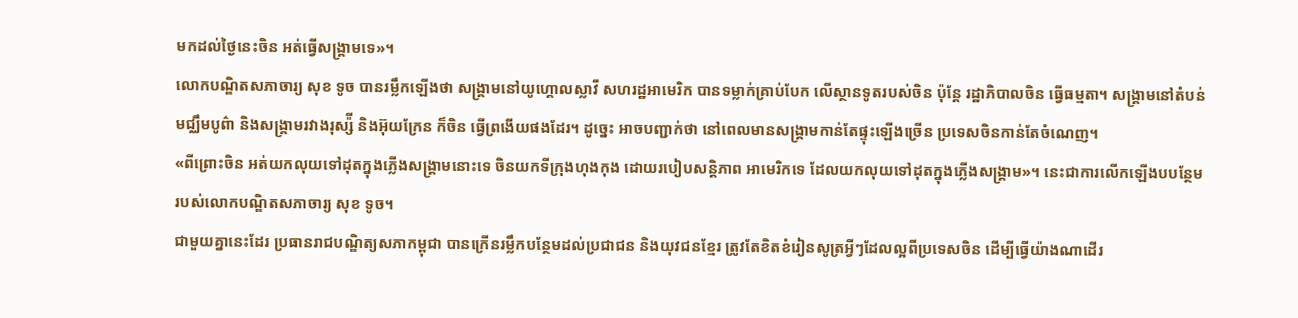មកដល់ថ្ងៃនេះចិន អត់ធ្វើសង្គ្រាមទេ»។
លោកបណ្ឌិតសភាចារ្យ សុខ ទូច បានរម្លឹកឡើងថា សង្គ្រាមនៅយូហ្គោលស្លាវី សហរដ្ឋអាមេរិក បានទម្លាក់គ្រាប់បែក លើស្ថានទូតរបស់ចិន ប៉ុន្តែ រដ្ឋាភិបាលចិន ធ្វើធម្មតា។ សង្គ្រាមនៅតំបន់មជ្ឈឹមបូព៌ា និងសង្គ្រាមរវាងរុស្ស៉ី និងអ៊ុយក្រែន ក៏ចិន ធ្វើព្រងើយផងដែរ។ ដូច្នេះ អាចបញ្ជាក់ថា នៅពេលមានសង្គ្រាមកាន់តែផ្ទុះឡើងច្រើន ប្រទេសចិនកាន់តែចំណេញ។
«ពីព្រោះចិន អត់យកលុយទៅដុតក្នុងភ្លើងសង្គ្រាមនោះទេ ចិនយកទីក្រុងហុងកុង ដោយរបៀបសន្តិភាព អាមេរិកទេ ដែលយកលុយទៅដុតក្នុងភ្លើងសង្គ្រាម»។ នេះជាការលើកឡើងបបន្ថែមរបស់លោកបណ្ឌិតសភាចារ្យ សុខ ទូច។
ជាមួយគ្នានេះដែរ ប្រធានរាជបណ្ឌិត្យសភាកម្ពុជា បានក្រើនរម្លឹកបន្ថែមដល់ប្រជាជន និងយុវជនខ្មែរ ត្រូវតែខិតខំរៀនសូត្រអ្វីៗដែលល្អពីប្រទេសចិន ដើម្បីធ្វើយ៉ាងណាដើរ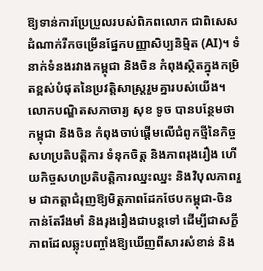ឱ្យទាន់ការប្រែប្រួលរបស់ពិភពលោក ជាពិសេសដំណាក់រីកចម្រើនផ្នែកបញ្ញាសិប្បនិម្មិត (AI)។ ទំនាក់ទំនងរវាងកម្ពុជា និងចិន កំពុងស្ថិតក្នុងកម្រិតខ្ពស់បំផុតនៃប្រវត្តិសាស្ត្ររួមគ្នារបស់យើង។
លោកបណ្ឌិតសភាចារ្យ សុខ ទូច បានបន្ថែមថា កម្ពុជា និងចិន កំពុងចាប់ផ្តើមលើជំពូកថ្មីនៃកិច្ចសហប្រតិបត្តិការ ទំនុកចិត្ត និងភាពរុងរឿង ហើយកិច្ចសហប្រតិបត្តិការឈ្នះឈ្នះ និងវិបុលភាពរួម ជាកត្តាជំរុញឱ្យមិត្តភាពដែកថែបកម្ពុជា-ចិន កាន់តែរឹងមាំ និងរុងរឿងជាបន្តទៅ ដើម្បីជាសក្ខីភាពដែលឆ្លុះបញ្ចាំងឱ្យឃើញពីសារសំខាន់ និង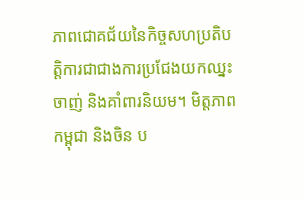ភាពជោគជ័យនៃកិច្ចសហប្រតិបត្តិការជាជាងការប្រជែងយកឈ្នះចាញ់ និងគាំពារនិយម។ មិត្តភាពកម្ពុជា និងចិន ប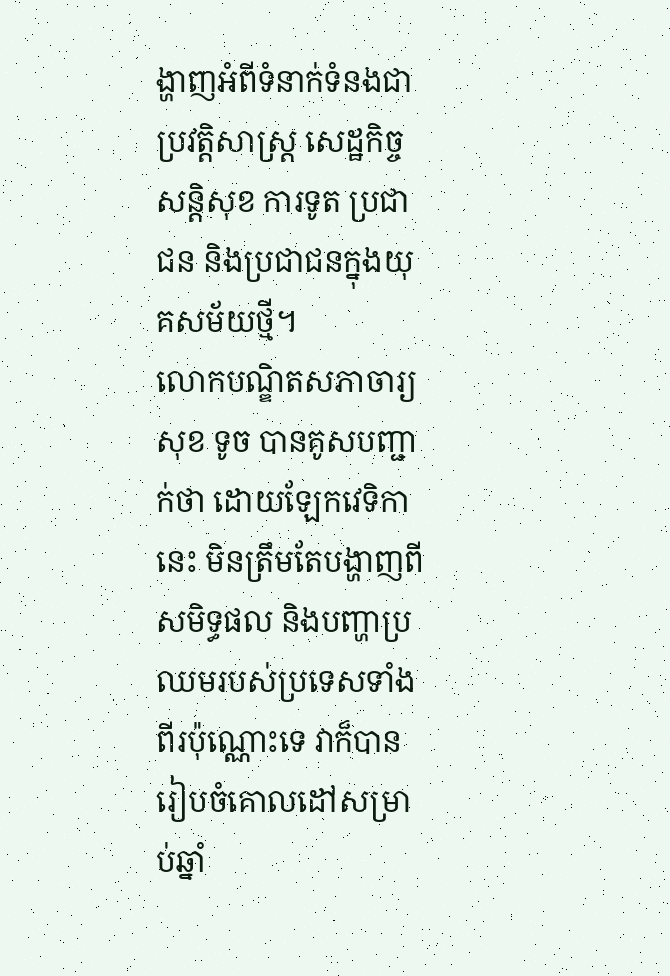ង្ហាញអំពីទំនាក់ទំនងជាប្រវត្តិសាស្ត្រ សេដ្ឋកិច្ច សន្តិសុខ ការទូត ប្រជាជន និងប្រជាជនក្នុងយុគសម័យថ្មី។
លោកបណ្ឌិតសភាចារ្យ សុខ ទូច បានគូសបញ្ជាក់ថា ដោយឡែកវេទិកានេះ មិនត្រឹមតែបង្ហាញពីសមិទ្ធផល និងបញ្ហាប្រឈមរបស់ប្រទេសទាំងពីរប៉ុណ្ណោះទេ វាក៏បានរៀបចំគោលដៅសម្រាប់ឆ្នាំ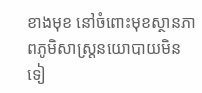ខាងមុខ នៅចំពោះមុខស្ថានភាពភូមិសាស្រ្តនយោបាយមិនទៀ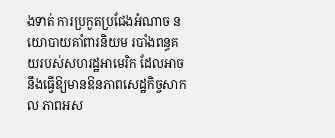ងទាត់ ការប្រកួតប្រជែងអំណាច នយោបាយគាំពារនិយម របាំងពន្ធគយរបស់សហរដ្ឋអាមេរិក ដែលអាចនឹងធ្វើឱ្យមានឱនភាពសេដ្ឋកិច្ចសាកល ភាពអស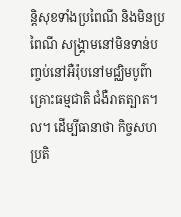ន្តិសុខទាំងប្រពៃណី និងមិនប្រពៃណី សង្រ្គាមនៅមិនទាន់បញ្ចប់នៅអឺរ៉ុបនៅមជ្ឈិមបូព៌ា គ្រោះធម្មជាតិ ជំងឺរាតត្បាត។ល។ ដើម្បីធានាថា កិច្ចសហប្រតិ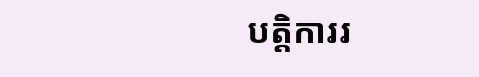បត្តិការរ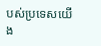បស់ប្រទេសយើង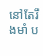នៅតែរឹងមាំ ប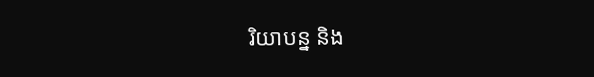រិយាបន្ន និង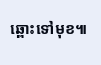ឆ្ពោះទៅមុខ៕